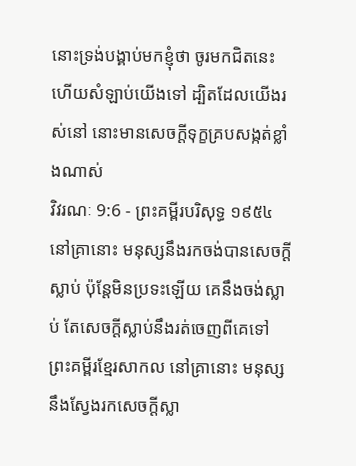នោះទ្រង់បង្គាប់មកខ្ញុំថា ចូរមកជិតនេះ ហើយសំឡាប់យើងទៅ ដ្បិតដែលយើងរស់នៅ នោះមានសេចក្ដីទុក្ខគ្របសង្កត់ខ្លាំងណាស់
វិវរណៈ 9:6 - ព្រះគម្ពីរបរិសុទ្ធ ១៩៥៤ នៅគ្រានោះ មនុស្សនឹងរកចង់បានសេចក្ដីស្លាប់ ប៉ុន្តែមិនប្រទះឡើយ គេនឹងចង់ស្លាប់ តែសេចក្ដីស្លាប់នឹងរត់ចេញពីគេទៅ ព្រះគម្ពីរខ្មែរសាកល នៅគ្រានោះ មនុស្សនឹងស្វែងរកសេចក្ដីស្លា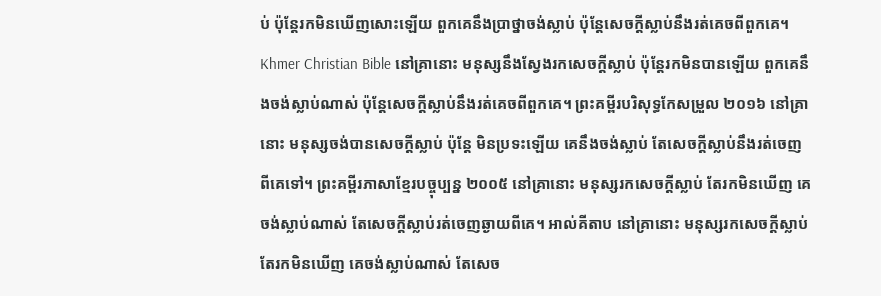ប់ ប៉ុន្តែរកមិនឃើញសោះឡើយ ពួកគេនឹងប្រាថ្នាចង់ស្លាប់ ប៉ុន្តែសេចក្ដីស្លាប់នឹងរត់គេចពីពួកគេ។ Khmer Christian Bible នៅគ្រានោះ មនុស្សនឹងស្វែងរកសេចក្ដីស្លាប់ ប៉ុន្ដែរកមិនបានឡើយ ពួកគេនឹងចង់ស្លាប់ណាស់ ប៉ុន្ដែសេចក្ដីស្លាប់នឹងរត់គេចពីពួកគេ។ ព្រះគម្ពីរបរិសុទ្ធកែសម្រួល ២០១៦ នៅគ្រានោះ មនុស្សចង់បានសេចក្ដីស្លាប់ ប៉ុន្តែ មិនប្រទះឡើយ គេនឹងចង់ស្លាប់ តែសេចក្ដីស្លាប់នឹងរត់ចេញពីគេទៅ។ ព្រះគម្ពីរភាសាខ្មែរបច្ចុប្បន្ន ២០០៥ នៅគ្រានោះ មនុស្សរកសេចក្ដីស្លាប់ តែរកមិនឃើញ គេចង់ស្លាប់ណាស់ តែសេចក្ដីស្លាប់រត់ចេញឆ្ងាយពីគេ។ អាល់គីតាប នៅគ្រានោះ មនុស្សរកសេចក្ដីស្លាប់ តែរកមិនឃើញ គេចង់ស្លាប់ណាស់ តែសេច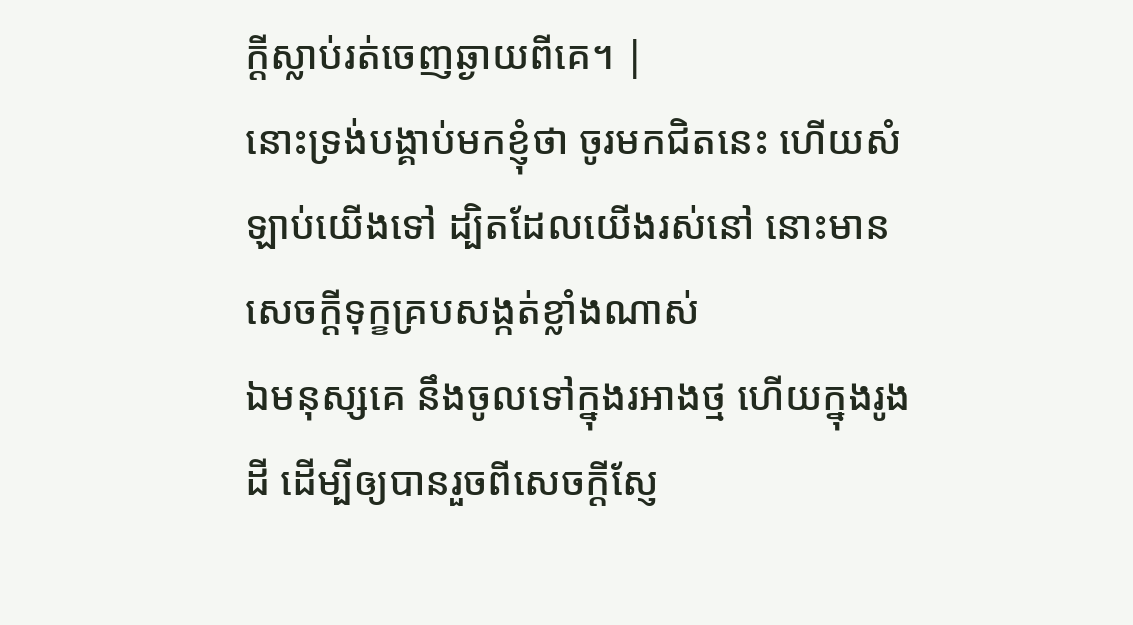ក្ដីស្លាប់រត់ចេញឆ្ងាយពីគេ។ |
នោះទ្រង់បង្គាប់មកខ្ញុំថា ចូរមកជិតនេះ ហើយសំឡាប់យើងទៅ ដ្បិតដែលយើងរស់នៅ នោះមានសេចក្ដីទុក្ខគ្របសង្កត់ខ្លាំងណាស់
ឯមនុស្សគេ នឹងចូលទៅក្នុងរអាងថ្ម ហើយក្នុងរូងដី ដើម្បីឲ្យបានរួចពីសេចក្ដីស្ញែ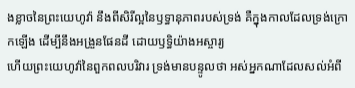ងខ្លាចនៃព្រះយេហូវ៉ា នឹងពីសិរីល្អនៃឫទ្ធានុភាពរបស់ទ្រង់ គឺក្នុងកាលដែលទ្រង់ក្រោកឡើង ដើម្បីនឹងអង្រួនផែនដី ដោយឫទ្ធិយ៉ាងអស្ចារ្យ
ហើយព្រះយេហូវ៉ានៃពួកពលបរិវារ ទ្រង់មានបន្ទូលថា អស់អ្នកណាដែលសល់អំពី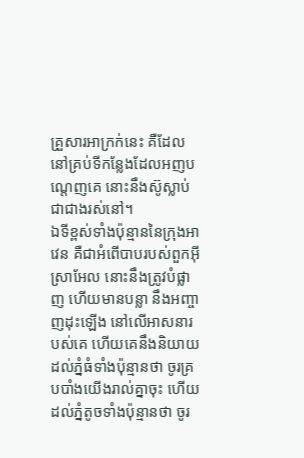គ្រួសារអាក្រក់នេះ គឺដែលនៅគ្រប់ទីកន្លែងដែលអញបណ្តេញគេ នោះនឹងស៊ូស្លាប់ជាជាងរស់នៅ។
ឯទីខ្ពស់ទាំងប៉ុន្មាននៃក្រុងអាវេន គឺជាអំពើបាបរបស់ពួកអ៊ីស្រាអែល នោះនឹងត្រូវបំផ្លាញ ហើយមានបន្លា នឹងអញ្ចាញដុះឡើង នៅលើអាសនារបស់គេ ហើយគេនឹងនិយាយដល់ភ្នំធំទាំងប៉ុន្មានថា ចូរគ្របបាំងយើងរាល់គ្នាចុះ ហើយដល់ភ្នំតូចទាំងប៉ុន្មានថា ចូរ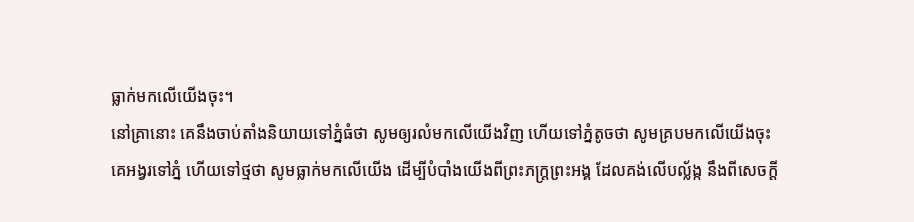ធ្លាក់មកលើយើងចុះ។
នៅគ្រានោះ គេនឹងចាប់តាំងនិយាយទៅភ្នំធំថា សូមឲ្យរលំមកលើយើងវិញ ហើយទៅភ្នំតូចថា សូមគ្របមកលើយើងចុះ
គេអង្វរទៅភ្នំ ហើយទៅថ្មថា សូមធ្លាក់មកលើយើង ដើម្បីបំបាំងយើងពីព្រះភក្ត្រព្រះអង្គ ដែលគង់លើបល្ល័ង្ក នឹងពីសេចក្ដី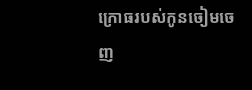ក្រោធរបស់កូនចៀមចេញ